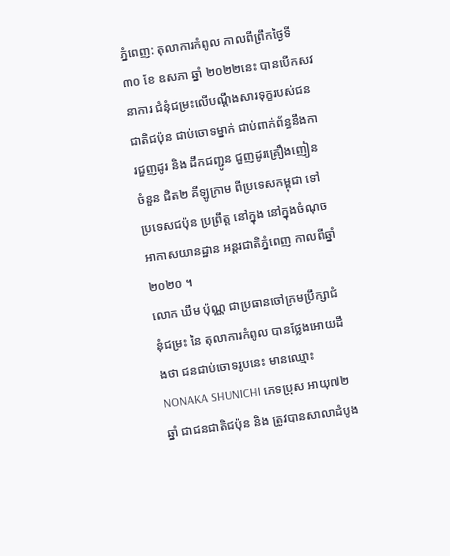ភ្នំពេញ: តុលាការកំពូល កាលពីព្រឹកថ្ងៃទី ៣០ ខែ ឧសភា ឆ្នាំ ២០២២នេះ បានបើកសវនាការ ជំនុំជម្រះលើបណ្ដឹងសារទុក្ខរបស់ជនជាតិជប៉ុន ជាប់ចោទម្នាក់ ជាប់ពាក់ព័ន្ធនឹងការជួញដូរ និង ដឹកជញ្ជូន ជួញដូរគ្រឿងញៀនចំនួន ជិត២ គីឡូក្រាម ពីប្រទេសកម្ពុជា ទៅ ប្រទេសជប៉ុន ប្រព្រឹត្ត នៅក្នុង នៅក្នុងចំណុច អាកាសយានដ្ឋាន អន្តរជាតិភ្នំពេញ កាលពីឆ្នាំ ២០២០ ។
លោក ឃឹម ប៉ុណ្ណ ជាប្រធានចៅក្រមប្រឹក្សាជំនុំជម្រះ នៃ តុលាការកំពូល បានថ្លែងអោយដឹងថា ជនជាប់ចោទរូបនេះ មានឈ្មោះ NONAKA SHUNICHI ភេទប្រុស អាយុ៧២ឆ្នាំ ជាជនជាតិជប៉ុន និង ត្រូវបានសាលាដំបូង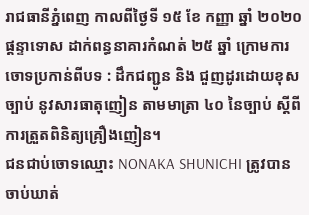រាជធានីភ្នំពេញ កាលពីថ្ងៃទី ១៥ ខែ កញ្ញា ឆ្នាំ ២០២០ ផ្តន្ទាទោស ដាក់ពន្ធនាគារកំណត់ ២៥ ឆ្នាំ ក្រោមការចោទប្រកាន់ពីបទ : ដឹកជញ្ជូន និង ជួញដូរដោយខុសច្បាប់ នូវសារធាតុញៀន តាមមាត្រា ៤០ នៃច្បាប់ ស្តីពីការត្រួតពិនិត្យគ្រឿងញៀន។
ជនជាប់ចោទឈ្មោះ NONAKA SHUNICHI ត្រូវបានចាប់ឃាត់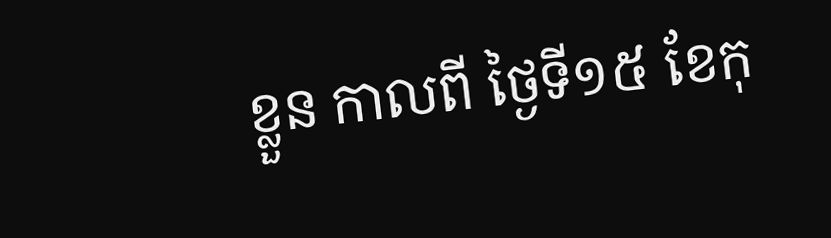ខ្លួន កាលពី ថ្ងៃទី១៥ ខែកុ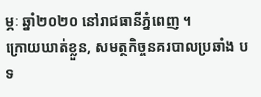ម្ភៈ ឆ្នាំ២០២០ នៅរាជធានីភ្នំពេញ ។
ក្រោយឃាត់ខ្លួន, សមត្ថកិច្ចនគរបាលប្រឆាំង បទ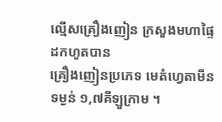ល្មើសគ្រឿងញៀន ក្រសួងមហាផ្ទៃ ដកហូតបាន
គ្រឿងញៀនប្រភេទ មេតំហ្វេតាមីន ទម្ងន់ ១,៧គីឡួក្រាម ។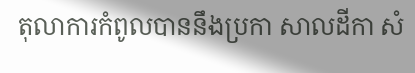តុលាការកំពូលបាននឹងប្រកា សាលដីកា សំ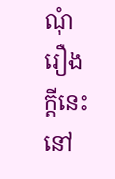ណុំរឿងក្តីនេះ នៅ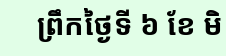ព្រឹកថ្ងៃទី ៦ ខែ មិ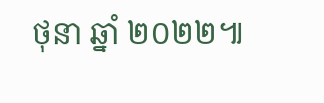ថុនា ឆ្នាំ ២០២២៕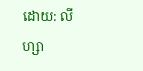ដោយ: លីហ្សា